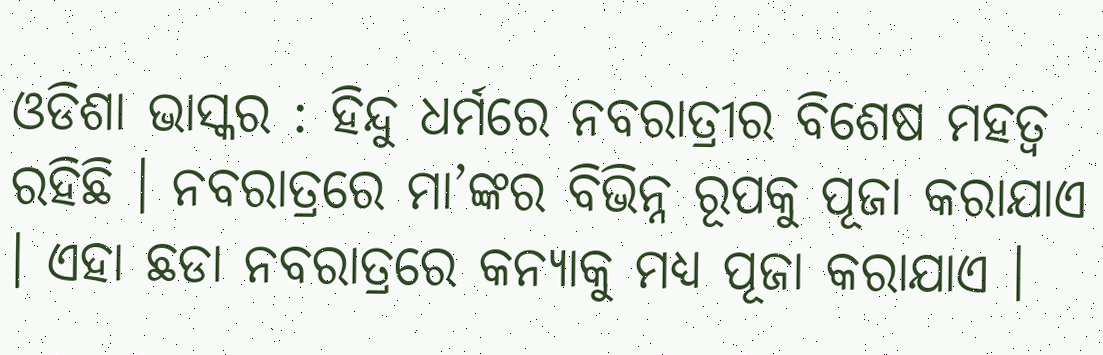ଓଡିଶା ଭାସ୍କର : ହିନ୍ଦୁ ଧର୍ମରେ ନବରାତ୍ରୀର ବିଶେଷ ମହତ୍ୱ ରହିଛି । ନବରାତ୍ରରେ ମା’ଙ୍କର ବିଭିନ୍ନ ରୂପକୁ ପୂଜା କରାଯାଏ । ଏହା ଛଡା ନବରାତ୍ରରେ କନ୍ୟାକୁ ମଧ୍ୟ ପୂଜା କରାଯାଏ ।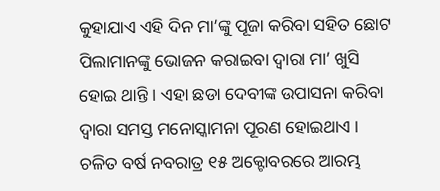କୁହାଯାଏ ଏହି ଦିନ ମା’ଙ୍କୁ ପୂଜା କରିବା ସହିତ ଛୋଟ ପିଲାମାନଙ୍କୁ ଭୋଜନ କରାଇବା ଦ୍ୱାରା ମା’ ଖୁସି ହୋଇ ଥାନ୍ତି । ଏହା ଛଡା ଦେବୀଙ୍କ ଉପାସନା କରିବା ଦ୍ୱାରା ସମସ୍ତ ମନୋସ୍କାମନା ପୂରଣ ହୋଇଥାଏ । ଚଳିତ ବର୍ଷ ନବରାତ୍ର ୧୫ ଅକ୍ଟୋବରରେ ଆରମ୍ଭ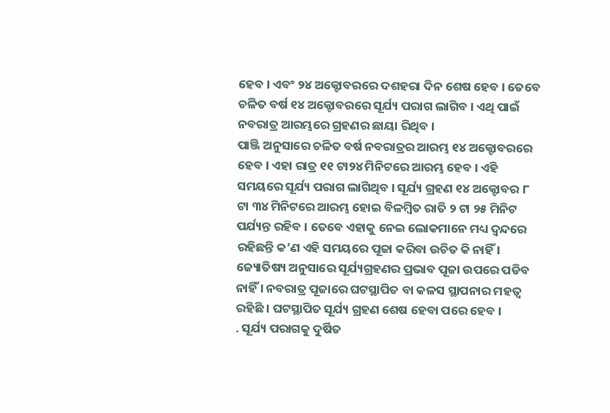ହେବ । ଏବଂ ୨୪ ଅକ୍ଟୋବରରେ ଦଶହରା ଦିନ ଶେଷ ହେବ । ତେବେ ଚଳିତ ବର୍ଷ ୧୪ ଅକ୍ଟୋବରରେ ସୂର୍ଯ୍ୟ ପରାଗ ଲାଗିବ । ଏଥି ପାଇଁ ନବରାତ୍ର ଆରମ୍ଭରେ ଗ୍ରହଣର ଛାୟା ରିଥିବ ।
ପାଞ୍ଜି ଅନୁସାରେ ଚଳିତ ବର୍ଷ ନବରାତ୍ରର ଆରମ୍ଭ ୧୪ ଅକ୍ଟୋବରରେ ହେବ । ଏହା ରାତ୍ର ୧୧ ଟା୨୪ ମିନିଟରେ ଆରମ୍ଭ ହେବ । ଏହି ସମୟରେ ସୂର୍ଯ୍ୟ ପରାଗ ଲାଗିଥିବ । ସୂର୍ଯ୍ୟ ଗ୍ରହଣ ୧୪ ଅକ୍ଟୋବର ୮ ଟା ୩୪ ମିନିଟରେ ଆରମ୍ଭ ହୋଇ ବିଳମ୍ବିତ ରାତି ୨ ଟା ୨୫ ମିନିଟ ପର୍ଯ୍ୟନ୍ତ ରହିବ । ତେବେ ଏହାକୁ ନେଇ ଲୋକମାନେ ମଧ୍ୟ ଦ୍ୱନ୍ଦରେ ରହିଛନ୍ତି କ’ଣ ଏହି ସମୟରେ ପୂଜା କରିବା ଉଚିତ କି ନାହିଁ । ଜ୍ୟୋତିଷ୍ୟ ଅନୁସାରେ ସୂର୍ଯ୍ୟଗ୍ରହଣର ପ୍ରଭାବ ପୂଜା ଉପରେ ପଡିବ ନାହିଁ । ନବରାତ୍ର ପୂଜାରେ ଘଟସ୍ଥାପିତ ବା କଳସ ସ୍ଥାପନାର ମହତ୍ୱ ରହିଛି । ଘଟସ୍ଥାପିତ ସୂର୍ଯ୍ୟ ଗ୍ରହଣ ଶେଷ ହେବା ପରେ ହେବ ।
. ସୂର୍ଯ୍ୟ ପରାଗକୁ ଦୁର୍ଷିତ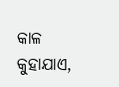କାଳ କୁହାଯାଏ,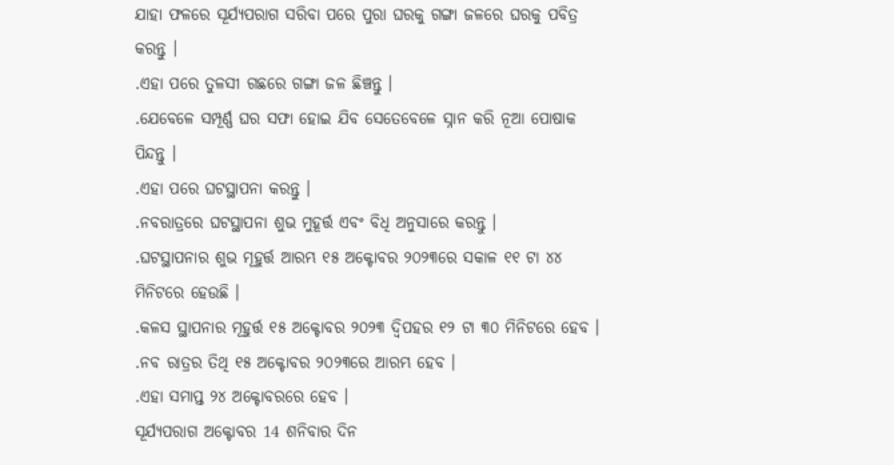ଯାହା ଫଳରେ ସୂର୍ଯ୍ୟପରାଗ ସରିବା ପରେ ପୁରା ଘରକୁ ଗଙ୍ଗା ଜଳରେ ଘରକୁ ପବିତ୍ର କରନ୍ତୁ ।
.ଏହା ପରେ ତୁଳସୀ ଗଛରେ ଗଙ୍ଗା ଜଳ ଛିଞ୍ଚନ୍ତୁ ।
.ଯେବେଳେ ସମ୍ପୂର୍ଣ୍ଣ ଘର ସଫା ହୋଇ ଯିବ ସେତେବେଳେ ସ୍ନାନ କରି ନୂଆ ପୋଷାକ ପିନ୍ଦନ୍ତୁ ।
.ଏହା ପରେ ଘଟସ୍ଥାପନା କରନ୍ତୁ ।
.ନବରାତ୍ରରେ ଘଟସ୍ଥାପନା ଶୁଭ ମୁହୂର୍ତ୍ତ ଏବଂ ବିଧି ଅନୁସାରେ କରନ୍ତୁ ।
.ଘଟସ୍ଥାପନାର ଶୁଭ ମୂହୁର୍ତ୍ତ ଆରମ୍ଭ ୧୫ ଅକ୍ଟୋବର ୨୦୨୩ରେ ସକାଳ ୧୧ ଟା ୪୪ ମିନିଟରେ ହେଉଛି ।
.କଳସ ସ୍ଥାପନାର ମୂହୁର୍ତ୍ତ ୧୫ ଅକ୍ଟୋବର ୨୦୨୩ ଦ୍ୱିପହର ୧୨ ଟା ୩୦ ମିନିଟରେ ହେବ ।
.ନବ ରାତ୍ରର ତିଥି ୧୫ ଅକ୍ଟୋବର ୨୦୨୩ରେ ଆରମ୍ଭ ହେବ ।
.ଏହା ସମାପ୍ତ ୨୪ ଅକ୍ଟୋବରରେ ହେବ ।
ସୂର୍ଯ୍ୟପରାଗ ଅକ୍ଟୋବର 14 ଶନିବାର ଦିନ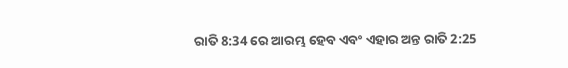ରାତି 8:34 ରେ ଆରମ୍ଭ ହେବ ଏବଂ ଏହାର ଅନ୍ତ ରାତି 2:25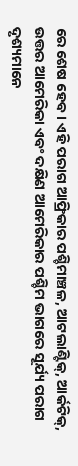ରେ ଶେଷ ହେବ। ଏହି ପରାଗ ଆଫ୍ରିକାର ପଶ୍ଚିମାଞ୍ଚଳ, ଆଟଲାଣ୍ଟିକ୍, ଆର୍କଟିକ୍, ଉତ୍ତର ଆମେରିକା ଏବଂ ଦକ୍ଷିଣ ଆମେରିକାର ପଶ୍ଚିମ ଭାଗରେ ସୂର୍ଯ୍ୟ ପରାଗ ଦୃଶ୍ୟମାନେ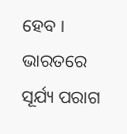ହେବ । ଭାରତରେ ସୂର୍ଯ୍ୟ ପରାଗ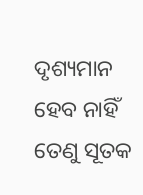ଦୃଶ୍ୟମାନ ହେବ ନାହିଁ ତେଣୁ ସୂତକ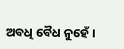ଅବଧି ବୈଧ ନୁହେଁ ।